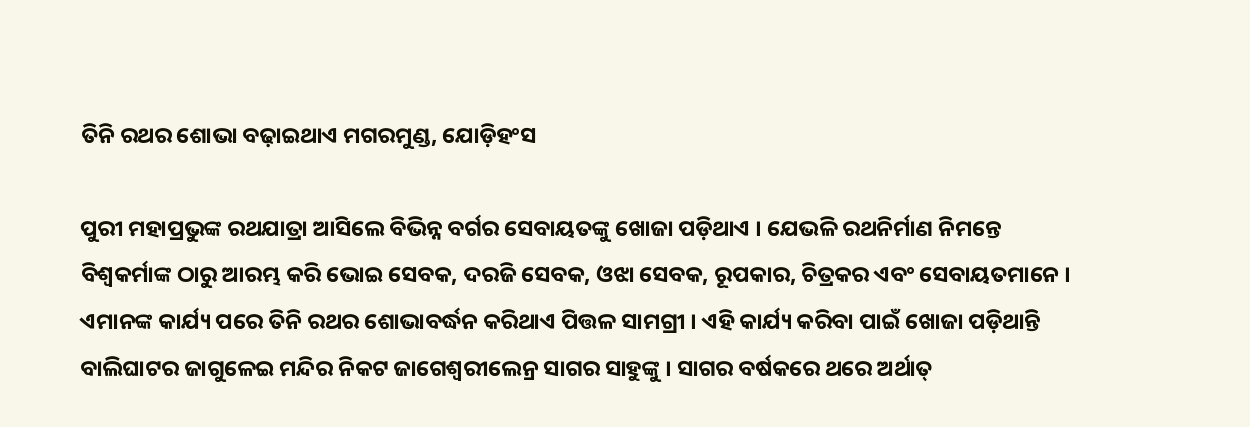ତିନି ରଥର ଶୋଭା ବଢ଼ାଇଥାଏ ମଗରମୁଣ୍ଡ, ଯୋଡ଼ିହଂସ

ପୁରୀ ମହାପ୍ରଭୁଙ୍କ ରଥଯାତ୍ରା ଆସିଲେ ବିଭିନ୍ନ ବର୍ଗର ସେବାୟତଙ୍କୁ ଖୋଜା ପଡ଼ିଥାଏ । ଯେଭଳି ରଥନିର୍ମାଣ ନିମନ୍ତେ ବିଶ୍ୱକର୍ମାଙ୍କ ଠାରୁ ଆରମ୍ଭ କରି ଭୋଇ ସେବକ, ଦରଜି ସେବକ, ଓଝା ସେବକ, ରୂପକାର, ଚିତ୍ରକର ଏବଂ ସେବାୟତମାନେ । ଏମାନଙ୍କ କାର୍ଯ୍ୟ ପରେ ତିନି ରଥର ଶୋଭାବର୍ଦ୍ଧନ କରିଥାଏ ପିତ୍ତଳ ସାମଗ୍ରୀ । ଏହି କାର୍ଯ୍ୟ କରିବା ପାଇଁ ଖୋଜା ପଡ଼ିଥାନ୍ତି ବାଲିଘାଟର ଜାଗୁଳେଇ ମନ୍ଦିର ନିକଟ ଜାଗେଶ୍ୱରୀଲେନ୍ର ସାଗର ସାହୁଙ୍କୁ । ସାଗର ବର୍ଷକରେ ଥରେ ଅର୍ଥାତ୍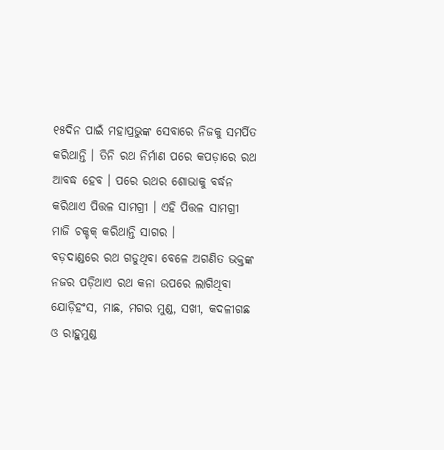୧୫ଦିନ ପାଇଁ ମହାପ୍ରଭୁଙ୍କ ସେବାରେ ନିଜକୁ ସମର୍ପିତ କରିଥାନ୍ତି । ତିନି ରଥ ନିର୍ମାଣ ପରେ କପଡ଼ାରେ ରଥ ଆବଦ୍ଧ ହେବ । ପରେ ରଥର ଶୋଭାକୁ ବର୍ଦ୍ଧନ କରିଥାଏ ପିତ୍ତଳ ସାମଗ୍ରୀ । ଏହି ପିତ୍ତଳ ସାମଗ୍ରୀ ମାଜି ଚକ୍ଚକ୍ କରିଥାନ୍ତି ସାଗର ।
ବଡ଼ଦାଣ୍ଡରେ ରଥ ଗଡୁଥିବା ବେଳେ ଅଗଣିତ ଭକ୍ତଙ୍କ ନଜର ପଡ଼ିଥାଏ ରଥ କନା ଉପରେ ଲାଗିଥିବା ଯୋଡ଼ିହଂସ, ମାଛ, ମଗର ମୁଣ୍ଡ, ସଖୀ, କଦଳୀଗଛ ଓ ରାହୁମୁଣ୍ଡ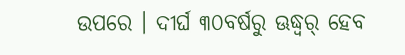ଉପରେ । ଦୀର୍ଘ ୩୦ବର୍ଷରୁ ଊଦ୍ଧ୍ୱର୍ ହେବ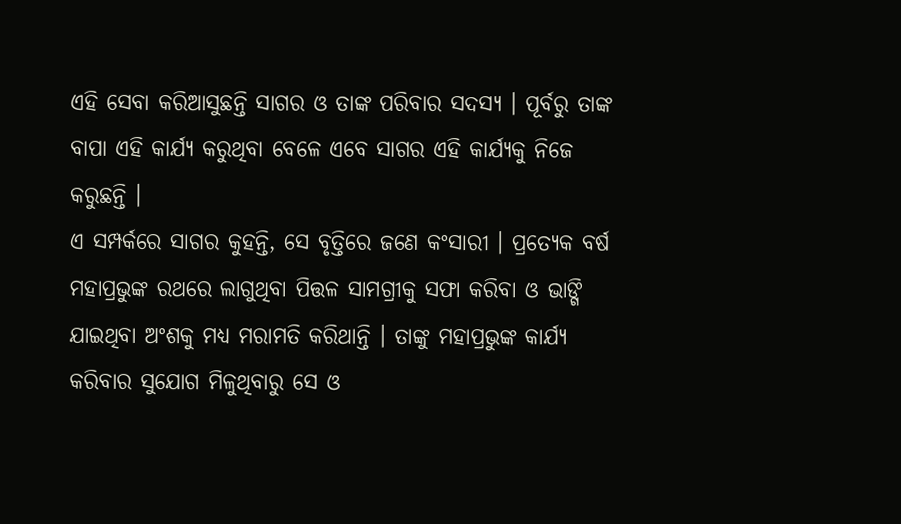ଏହି ସେବା କରିଆସୁଛନ୍ତି ସାଗର ଓ ତାଙ୍କ ପରିବାର ସଦସ୍ୟ । ପୂର୍ବରୁ ତାଙ୍କ ବାପା ଏହି କାର୍ଯ୍ୟ କରୁଥିବା ବେଳେ ଏବେ ସାଗର ଏହି କାର୍ଯ୍ୟକୁ ନିଜେ କରୁଛନ୍ତି ।
ଏ ସମ୍ପର୍କରେ ସାଗର କୁହନ୍ତି, ସେ ବୃତ୍ତିରେ ଜଣେ କଂସାରୀ । ପ୍ରତ୍ୟେକ ବର୍ଷ ମହାପ୍ରଭୁଙ୍କ ରଥରେ ଲାଗୁଥିବା ପିତ୍ତଳ ସାମଗ୍ରୀକୁ ସଫା କରିବା ଓ ଭାଙ୍ଗି ଯାଇଥିବା ଅଂଶକୁ ମଧ୍ୟ ମରାମତି କରିଥାନ୍ତି । ତାଙ୍କୁ ମହାପ୍ରଭୁଙ୍କ କାର୍ଯ୍ୟ କରିବାର ସୁଯୋଗ ମିଳୁଥିବାରୁ ସେ ଓ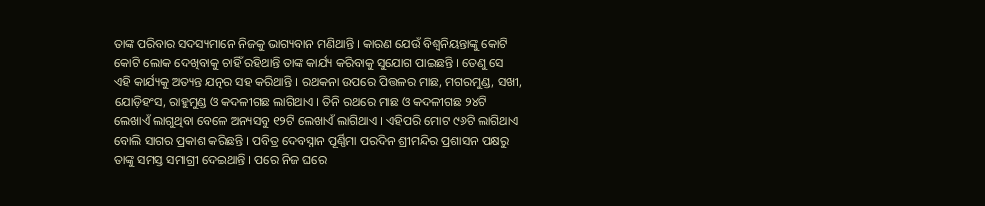ତାଙ୍କ ପରିବାର ସଦସ୍ୟମାନେ ନିଜକୁ ଭାଗ୍ୟବାନ ମଣିଥାନ୍ତି । କାରଣ ଯେଉଁ ବିଶ୍ୱନିୟନ୍ତାଙ୍କୁ କୋଟି କୋଟି ଲୋକ ଦେଖିବାକୁ ଚାହିଁ ରହିଥାନ୍ତି ତାଙ୍କ କାର୍ଯ୍ୟ କରିବାକୁ ସୁଯୋଗ ପାଇଛନ୍ତି । ତେଣୁ ସେ ଏହି କାର୍ଯ୍ୟକୁ ଅତ୍ୟନ୍ତ ଯତ୍ନର ସହ କରିଥାନ୍ତି । ରଥକନା ଉପରେ ପିତ୍ତଳର ମାଛ, ମଗରମୁଣ୍ଡ, ସଖୀ, ଯୋଡ଼ିହଂସ, ରାହୁମୁଣ୍ଡ ଓ କଦଳୀଗଛ ଲାଗିଥାଏ । ତିନି ରଥରେ ମାଛ ଓ କଦଳୀଗଛ ୨୪ଟି ଲେଖାଏଁ ଲାଗୁଥିବା ବେଳେ ଅନ୍ୟସବୁ ୧୨ଟି ଲେଖାଏଁ ଲାଗିଥାଏ । ଏହିପରି ମୋଟ ୯୬ଟି ଲାଗିଥାଏ ବୋଲି ସାଗର ପ୍ରକାଶ କରିଛନ୍ତି । ପବିତ୍ର ଦେବସ୍ନାନ ପୂର୍ଣ୍ଣିମା ପରଦିନ ଶ୍ରୀମନ୍ଦିର ପ୍ରଶାସନ ପକ୍ଷରୁ ତାଙ୍କୁ ସମସ୍ତ ସମାଗ୍ରୀ ଦେଇଥାନ୍ତି । ପରେ ନିଜ ଘରେ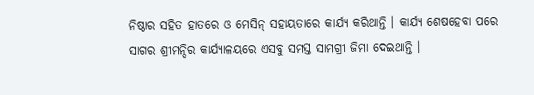ନିଷ୍ଠାର ସହିତ ହାତରେ ଓ ମେସିନ୍ ସହାୟତାରେ କାର୍ଯ୍ୟ କରିଥାନ୍ତି । କାର୍ଯ୍ୟ ଶେଷହେବା ପରେ ସାଗର ଶ୍ରୀମନ୍ଦିର କାର୍ଯ୍ୟାଳୟରେ ଏସବୁ ସମସ୍ତ ସାମଗ୍ରୀ ଜିମା ଦେଇଥାନ୍ତି ।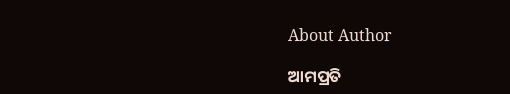About Author

ଆମପ୍ରତି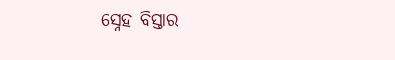ସ୍ନେହ ବିସ୍ତାର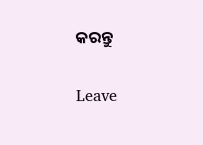କରନ୍ତୁ

Leave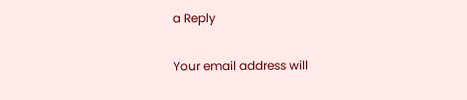a Reply

Your email address will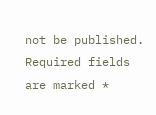not be published. Required fields are marked *